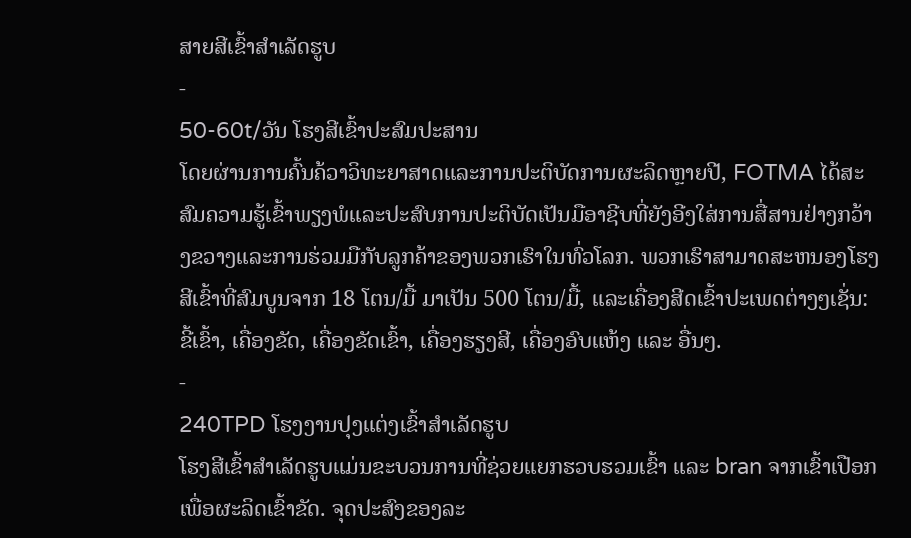ສາຍສີເຂົ້າສຳເລັດຮູບ
-
50-60t/ວັນ ໂຮງສີເຂົ້າປະສົມປະສານ
ໂດຍຜ່ານການຄົ້ນຄ້ວາວິທະຍາສາດແລະການປະຕິບັດການຜະລິດຫຼາຍປີ, FOTMA ໄດ້ສະສົມຄວາມຮູ້ເຂົ້າພຽງພໍແລະປະສົບການປະຕິບັດເປັນມືອາຊີບທີ່ຍັງອີງໃສ່ການສື່ສານຢ່າງກວ້າງຂວາງແລະການຮ່ວມມືກັບລູກຄ້າຂອງພວກເຮົາໃນທົ່ວໂລກ. ພວກເຮົາສາມາດສະຫນອງໂຮງສີເຂົ້າທີ່ສົມບູນຈາກ 18 ໂຕນ/ມື້ ມາເປັນ 500 ໂຕນ/ມື້, ແລະເຄື່ອງສີດເຂົ້າປະເພດຕ່າງໆເຊັ່ນ: ຂີ້ເຂົ້າ, ເຄື່ອງຂັດ, ເຄື່ອງຂັດເຂົ້າ, ເຄື່ອງຮຽງສີ, ເຄື່ອງອົບແຫ້ງ ແລະ ອື່ນໆ.
-
240TPD ໂຮງງານປຸງແຕ່ງເຂົ້າສໍາເລັດຮູບ
ໂຮງສີເຂົ້າສຳເລັດຮູບແມ່ນຂະບວນການທີ່ຊ່ວຍແຍກຮວບຮວມເຂົ້າ ແລະ bran ຈາກເຂົ້າເປືອກເພື່ອຜະລິດເຂົ້າຂັດ. ຈຸດປະສົງຂອງລະ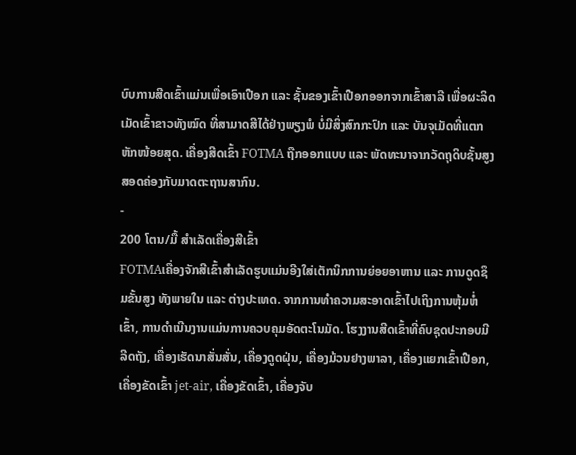ບົບການສີດເຂົ້າແມ່ນເພື່ອເອົາເປືອກ ແລະ ຊັ້ນຂອງເຂົ້າເປືອກອອກຈາກເຂົ້າສາລີ ເພື່ອຜະລິດເມັດເຂົ້າຂາວທັງໝົດ ທີ່ສາມາດສີໄດ້ຢ່າງພຽງພໍ ບໍ່ມີສິ່ງສົກກະປົກ ແລະ ບັນຈຸເມັດທີ່ແຕກຫັກໜ້ອຍສຸດ. ເຄື່ອງສີດເຂົ້າ FOTMA ຖືກອອກແບບ ແລະ ພັດທະນາຈາກວັດຖຸດິບຊັ້ນສູງ ສອດຄ່ອງກັບມາດຕະຖານສາກົນ.
-
200 ໂຕນ/ມື້ ສໍາເລັດເຄື່ອງສີເຂົ້າ
FOTMAເຄື່ອງຈັກສີເຂົ້າສໍາເລັດຮູບແມ່ນອີງໃສ່ເຕັກນິກການຍ່ອຍອາຫານ ແລະ ການດູດຊຶມຂັ້ນສູງ ທັງພາຍໃນ ແລະ ຕ່າງປະເທດ. ຈາກການທໍາຄວາມສະອາດເຂົ້າໄປເຖິງການຫຸ້ມຫໍ່ເຂົ້າ, ການດໍາເນີນງານແມ່ນການຄວບຄຸມອັດຕະໂນມັດ. ໂຮງງານສີດເຂົ້າທີ່ຄົບຊຸດປະກອບມີ ລີດຖັງ, ເຄື່ອງເຮັດນາສັ່ນສັ່ນ, ເຄື່ອງດູດຝຸ່ນ, ເຄື່ອງມ້ວນຢາງພາລາ, ເຄື່ອງແຍກເຂົ້າເປືອກ, ເຄື່ອງຂັດເຂົ້າ jet-air, ເຄື່ອງຂັດເຂົ້າ, ເຄື່ອງຈັບ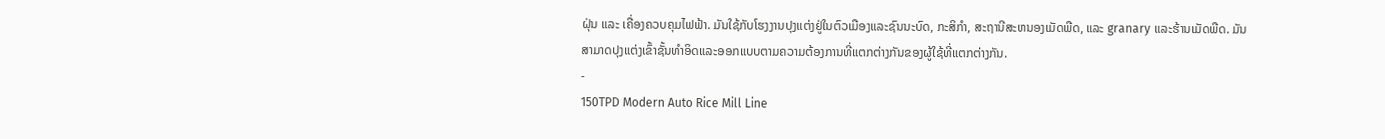ຝຸ່ນ ແລະ ເຄື່ອງຄວບຄຸມໄຟຟ້າ. ມັນໃຊ້ກັບໂຮງງານປຸງແຕ່ງຢູ່ໃນຕົວເມືອງແລະຊົນນະບົດ, ກະສິກໍາ, ສະຖານີສະຫນອງເມັດພືດ, ແລະ granary ແລະຮ້ານເມັດພືດ. ມັນສາມາດປຸງແຕ່ງເຂົ້າຊັ້ນທໍາອິດແລະອອກແບບຕາມຄວາມຕ້ອງການທີ່ແຕກຕ່າງກັນຂອງຜູ້ໃຊ້ທີ່ແຕກຕ່າງກັນ.
-
150TPD Modern Auto Rice Mill Line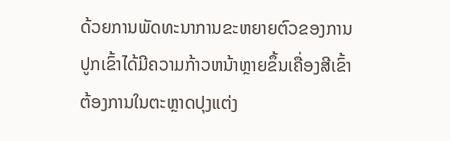ດ້ວຍການພັດທະນາການຂະຫຍາຍຕົວຂອງການປູກເຂົ້າໄດ້ມີຄວາມກ້າວຫນ້າຫຼາຍຂຶ້ນເຄື່ອງສີເຂົ້າຕ້ອງການໃນຕະຫຼາດປຸງແຕ່ງ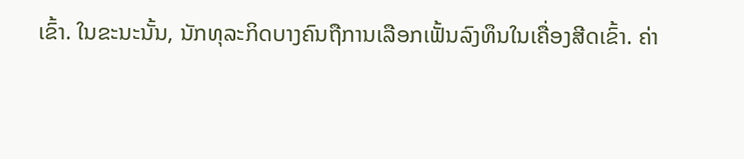ເຂົ້າ. ໃນຂະນະນັ້ນ, ນັກທຸລະກິດບາງຄົນຖືການເລືອກເຟັ້ນລົງທຶນໃນເຄື່ອງສີດເຂົ້າ. ຄ່າ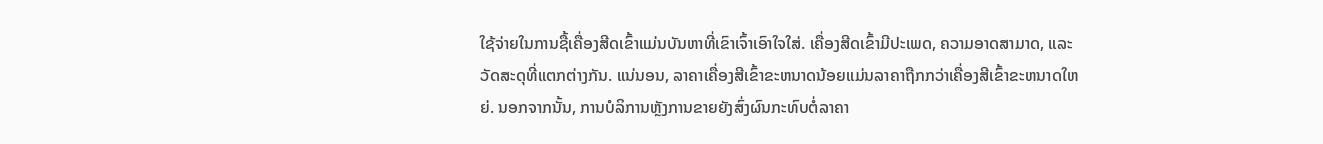ໃຊ້ຈ່າຍໃນການຊື້ເຄື່ອງສີດເຂົ້າແມ່ນບັນຫາທີ່ເຂົາເຈົ້າເອົາໃຈໃສ່. ເຄື່ອງສີດເຂົ້າມີປະເພດ, ຄວາມອາດສາມາດ, ແລະວັດສະດຸທີ່ແຕກຕ່າງກັນ. ແນ່ນອນ, ລາຄາເຄື່ອງສີເຂົ້າຂະຫນາດນ້ອຍແມ່ນລາຄາຖືກກວ່າເຄື່ອງສີເຂົ້າຂະຫນາດໃຫຍ່. ນອກຈາກນັ້ນ, ການບໍລິການຫຼັງການຂາຍຍັງສົ່ງຜົນກະທົບຕໍ່ລາຄາ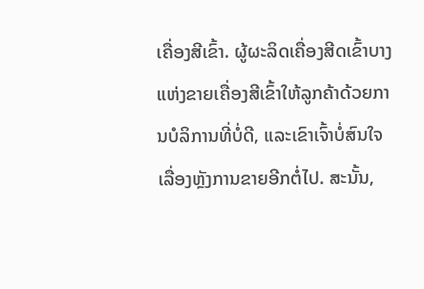ເຄື່ອງສີເຂົ້າ. ຜູ້ຜະລິດເຄື່ອງສີດເຂົ້າບາງແຫ່ງຂາຍເຄື່ອງສີເຂົ້າໃຫ້ລູກຄ້າດ້ວຍການບໍລິການທີ່ບໍ່ດີ, ແລະເຂົາເຈົ້າບໍ່ສົນໃຈເລື່ອງຫຼັງການຂາຍອີກຕໍ່ໄປ. ສະນັ້ນ,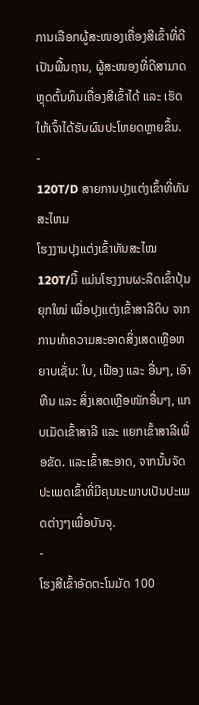ການເລືອກຜູ້ສະໜອງເຄື່ອງສີເຂົ້າທີ່ດີເປັນພື້ນຖານ, ຜູ້ສະໜອງທີ່ດີສາມາດຫຼຸດຕົ້ນທຶນເຄື່ອງສີເຂົ້າໄດ້ ແລະ ເຮັດໃຫ້ເຈົ້າໄດ້ຮັບຜົນປະໂຫຍດຫຼາຍຂຶ້ນ.
-
120T/D ສາຍການປຸງແຕ່ງເຂົ້າທີ່ທັນສະໄຫມ
ໂຮງງານປຸງແຕ່ງເຂົ້າທັນສະໄໝ 120T/ມື້ ແມ່ນໂຮງງານຜະລິດເຂົ້າປຸ້ນຍຸກໃໝ່ ເພື່ອປຸງແຕ່ງເຂົ້າສາລີດິບ ຈາກການທຳຄວາມສະອາດສິ່ງເສດເຫຼືອຫຍາບເຊັ່ນ: ໃບ, ເຟືອງ ແລະ ອື່ນໆ, ເອົາຫີນ ແລະ ສິ່ງເສດເຫຼືອໜັກອື່ນໆ, ແກບເມັດເຂົ້າສາລີ ແລະ ແຍກເຂົ້າສາລີເພື່ອຂັດ. ແລະເຂົ້າສະອາດ, ຈາກນັ້ນຈັດປະເພດເຂົ້າທີ່ມີຄຸນນະພາບເປັນປະເພດຕ່າງໆເພື່ອບັນຈຸ.
-
ໂຮງສີເຂົ້າອັດຕະໂນມັດ 100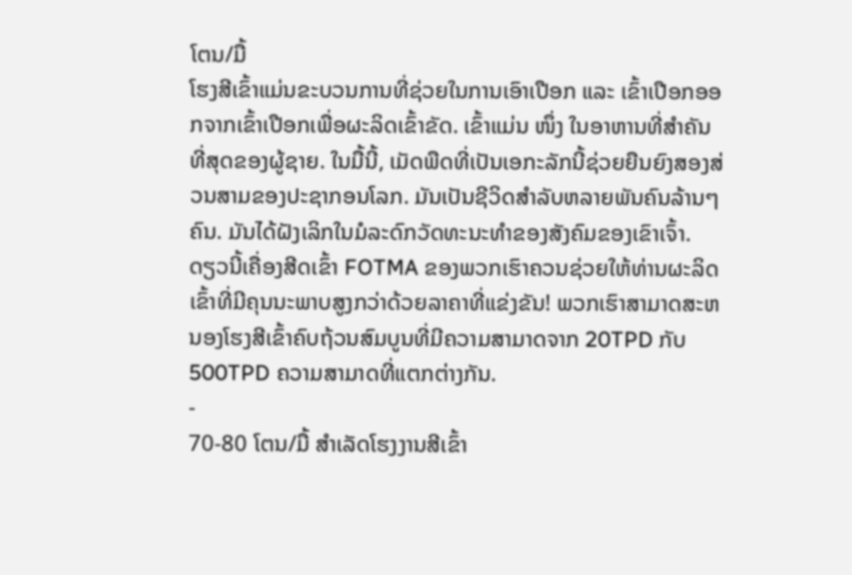ໂຕນ/ມື້
ໂຮງສີເຂົ້າແມ່ນຂະບວນການທີ່ຊ່ວຍໃນການເອົາເປືອກ ແລະ ເຂົ້າເປືອກອອກຈາກເຂົ້າເປືອກເພື່ອຜະລິດເຂົ້າຂັດ. ເຂົ້າແມ່ນ ໜຶ່ງ ໃນອາຫານທີ່ສໍາຄັນທີ່ສຸດຂອງຜູ້ຊາຍ. ໃນມື້ນີ້, ເມັດພືດທີ່ເປັນເອກະລັກນີ້ຊ່ວຍຍືນຍົງສອງສ່ວນສາມຂອງປະຊາກອນໂລກ. ມັນເປັນຊີວິດສໍາລັບຫລາຍພັນຄົນລ້ານໆຄົນ. ມັນໄດ້ຝັງເລິກໃນມໍລະດົກວັດທະນະທໍາຂອງສັງຄົມຂອງເຂົາເຈົ້າ. ດຽວນີ້ເຄື່ອງສີດເຂົ້າ FOTMA ຂອງພວກເຮົາຄວນຊ່ວຍໃຫ້ທ່ານຜະລິດເຂົ້າທີ່ມີຄຸນນະພາບສູງກວ່າດ້ວຍລາຄາທີ່ແຂ່ງຂັນ! ພວກເຮົາສາມາດສະຫນອງໂຮງສີເຂົ້າຄົບຖ້ວນສົມບູນທີ່ມີຄວາມສາມາດຈາກ 20TPD ກັບ 500TPD ຄວາມສາມາດທີ່ແຕກຕ່າງກັນ.
-
70-80 ໂຕນ/ມື້ ສໍາເລັດໂຮງງານສີເຂົ້າ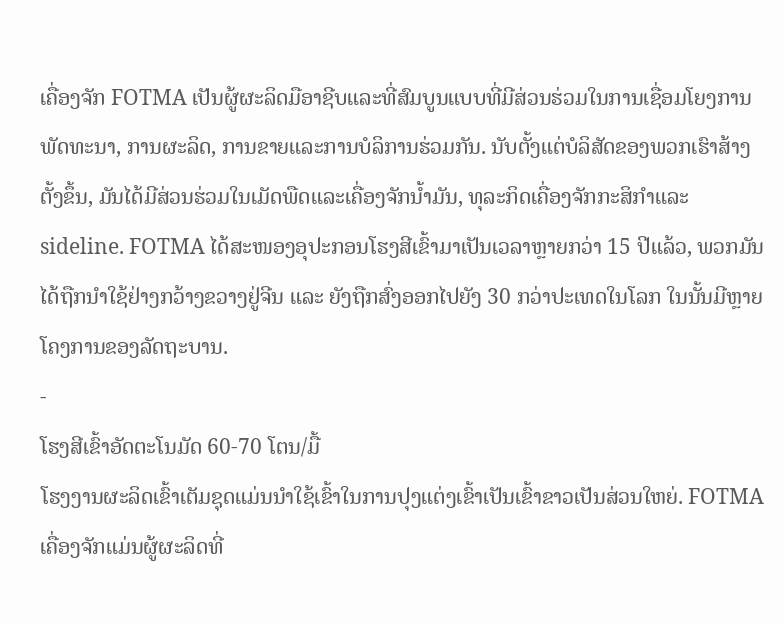ເຄື່ອງຈັກ FOTMA ເປັນຜູ້ຜະລິດມືອາຊີບແລະທີ່ສົມບູນແບບທີ່ມີສ່ວນຮ່ວມໃນການເຊື່ອມໂຍງການພັດທະນາ, ການຜະລິດ, ການຂາຍແລະການບໍລິການຮ່ວມກັນ. ນັບຕັ້ງແຕ່ບໍລິສັດຂອງພວກເຮົາສ້າງຕັ້ງຂຶ້ນ, ມັນໄດ້ມີສ່ວນຮ່ວມໃນເມັດພືດແລະເຄື່ອງຈັກນ້ຳມັນ, ທຸລະກິດເຄື່ອງຈັກກະສິກໍາແລະ sideline. FOTMA ໄດ້ສະໜອງອຸປະກອນໂຮງສີເຂົ້າມາເປັນເວລາຫຼາຍກວ່າ 15 ປີແລ້ວ, ພວກມັນໄດ້ຖືກນຳໃຊ້ຢ່າງກວ້າງຂວາງຢູ່ຈີນ ແລະ ຍັງຖືກສົ່ງອອກໄປຍັງ 30 ກວ່າປະເທດໃນໂລກ ໃນນັ້ນມີຫຼາຍໂຄງການຂອງລັດຖະບານ.
-
ໂຮງສີເຂົ້າອັດຕະໂນມັດ 60-70 ໂຕນ/ມື້
ໂຮງງານຜະລິດເຂົ້າເຕັມຊຸດແມ່ນນຳໃຊ້ເຂົ້າໃນການປຸງແຕ່ງເຂົ້າເປັນເຂົ້າຂາວເປັນສ່ວນໃຫຍ່. FOTMA ເຄື່ອງຈັກແມ່ນຜູ້ຜະລິດທີ່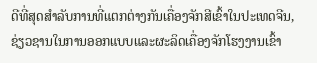ດີທີ່ສຸດສໍາລັບການທີ່ແຕກຕ່າງກັນເຄື່ອງຈັກສີເຂົ້າໃນປະເທດຈີນ, ຊ່ຽວຊານໃນການອອກແບບແລະຜະລິດເຄື່ອງຈັກໂຮງງານເຂົ້າ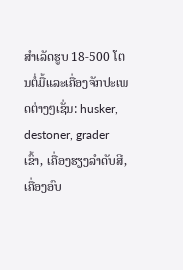ສໍາເລັດຮູບ 18-500 ໂຕນຕໍ່ມື້ແລະເຄື່ອງຈັກປະເພດຕ່າງໆເຊັ່ນ: husker, destoner, grader ເຂົ້າ, ເຄື່ອງຮຽງລໍາດັບສີ, ເຄື່ອງອົບ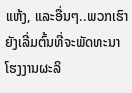ແຫ້ງ, ແລະອື່ນໆ..ພວກເຮົາຍັງເລີ່ມຕົ້ນທີ່ຈະພັດທະນາໂຮງງານຜະລິ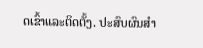ດເຂົ້າແລະຕິດຕັ້ງ. ປະສົບຜົນສໍາ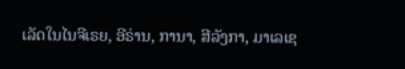ເລັດໃນໄນຈີເຣຍ, ອີຣ່ານ, ການາ, ສີລັງກາ, ມາເລເຊ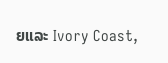ຍແລະ Ivory Coast,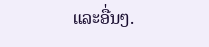ແລະອື່ນໆ.